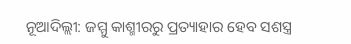ନୂଆଦିଲ୍ଲୀ: ଜମ୍ମୁ କାଶ୍ମୀରରୁ ପ୍ରତ୍ୟାହାର ହେବ ସଶସ୍ତ୍ର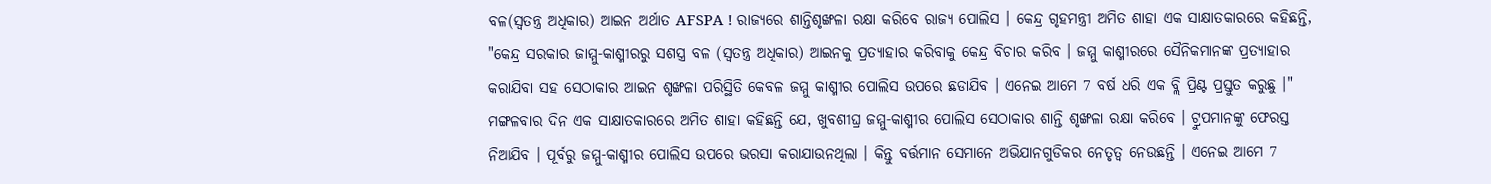ବଳ(ସ୍ୱତନ୍ତ୍ର ଅଧିକାର) ଆଇନ ଅର୍ଥାତ AFSPA ! ରାଜ୍ୟରେ ଶାନ୍ତିଶୃଙ୍ଖଳା ରକ୍ଷା କରିବେ ରାଜ୍ୟ ପୋଲିସ । କେନ୍ଦ୍ର ଗୃହମନ୍ତ୍ରୀ ଅମିତ ଶାହା ଏକ ସାକ୍ଷାତକାରରେ କହିଛନ୍ତି, "କେନ୍ଦ୍ର ସରକାର ଜାମ୍ମୁ-କାଶ୍ମୀରରୁ ସଶସ୍ତ୍ର ବଳ (ସ୍ୱତନ୍ତ୍ର ଅଧିକାର) ଆଇନକୁ ପ୍ରତ୍ୟାହାର କରିବାକୁ କେନ୍ଦ୍ର ବିଚାର କରିବ । ଜମ୍ମୁ କାଶ୍ମୀରରେ ସୈନିକମାନଙ୍କ ପ୍ରତ୍ୟାହାର କରାଯିବା ସହ ସେଠାକାର ଆଇନ ଶୃଙ୍ଖଳା ପରିସ୍ଥିତି କେବଳ ଜମ୍ମୁ କାଶ୍ମୀର ପୋଲିସ ଉପରେ ଛଡାଯିବ । ଏନେଇ ଆମେ 7 ବର୍ଷ ଧରି ଏକ ବ୍ଲି ପ୍ରିଣ୍ଟ ପ୍ରସ୍ତୁତ କରୁଛୁ ।"
ମଙ୍ଗଳବାର ଦିନ ଏକ ସାକ୍ଷାତକାରରେ ଅମିତ ଶାହା କହିଛନ୍ତି ଯେ, ଖୁବଶୀଘ୍ର ଜମ୍ମୁ-କାଶ୍ମୀର ପୋଲିସ ସେଠାକାର ଶାନ୍ତି ଶୃଙ୍ଖଳା ରକ୍ଷା କରିବେ । ଟ୍ରୁପମାନଙ୍କୁ ଫେରସ୍ତ ନିଆଯିବ । ପୂର୍ବରୁ ଜମ୍ମୁ-କାଶ୍ମୀର ପୋଲିସ ଉପରେ ଭରସା କରାଯାଉନଥିଲା । କିନ୍ତୁ ବର୍ତ୍ତମାନ ସେମାନେ ଅଭିଯାନଗୁଡିକର ନେତୃତ୍ୱ ନେଉଛନ୍ତି । ଏନେଇ ଆମେ 7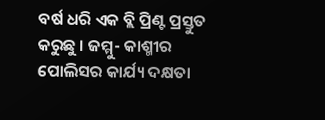ବର୍ଷ ଧରି ଏକ ବ୍ଲି ପ୍ରିଣ୍ଟ ପ୍ରସ୍ତୁତ କରୁଛୁ । ଜମ୍ମୁ- କାଶ୍ମୀର ପୋଲିସର କାର୍ଯ୍ୟ ଦକ୍ଷତା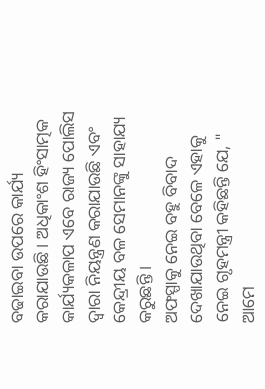ବଢାଇବା ଉପରେ କାର୍ଯ୍ୟ କରାଯାଉଛି । ଅଧିକାଂଶ ହିଂସାତ୍ମକ କାର୍ଯ୍ୟକଳାପ ଏବେ ରାଜ୍ୟ ପୋଲିସ ଦ୍ୱାରା ନିୟନ୍ତ୍ରଣ କରାଯାଉଛି ଏବଂ କେନ୍ଦ୍ରୀୟ ବଳ ସେମାନଙ୍କୁ ସାହାଯ୍ୟ କରୁଛନ୍ତି ।
ଅଫସ୍ପାକୁ ନେଇ ବହୁ ବିବାଦ ଦେଖାଯାଉଥିବା ବେଳେ ଏହାକୁ ନେଇ ଗୃହମନ୍ତ୍ରୀ କହିଛନ୍ତି ଯେ, " ଆମେ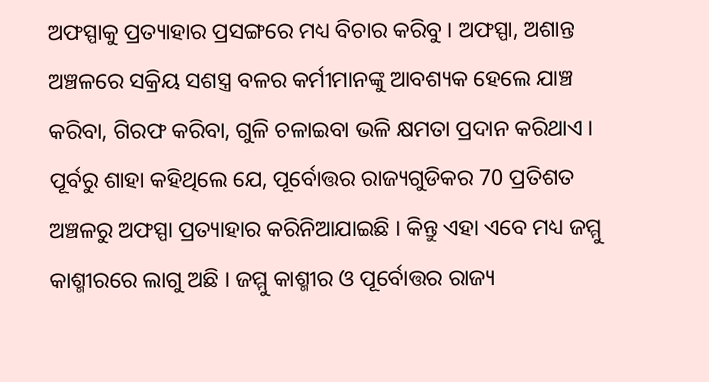ଅଫସ୍ପାକୁ ପ୍ରତ୍ୟାହାର ପ୍ରସଙ୍ଗରେ ମଧ୍ୟ ବିଚାର କରିବୁ । ଅଫସ୍ପା, ଅଶାନ୍ତ ଅଞ୍ଚଳରେ ସକ୍ରିୟ ସଶସ୍ତ୍ର ବଳର କର୍ମୀମାନଙ୍କୁ ଆବଶ୍ୟକ ହେଲେ ଯାଞ୍ଚ କରିବା, ଗିରଫ କରିବା, ଗୁଳି ଚଳାଇବା ଭଳି କ୍ଷମତା ପ୍ରଦାନ କରିଥାଏ । ପୂର୍ବରୁ ଶାହା କହିଥିଲେ ଯେ, ପୂର୍ବୋତ୍ତର ରାଜ୍ୟଗୁଡିକର 70 ପ୍ରତିଶତ ଅଞ୍ଚଳରୁ ଅଫସ୍ପା ପ୍ରତ୍ୟାହାର କରିନିଆଯାଇଛି । କିନ୍ତୁ ଏହା ଏବେ ମଧ୍ୟ ଜମ୍ମୁ କାଶ୍ମୀରରେ ଲାଗୁ ଅଛି । ଜମ୍ମୁ କାଶ୍ମୀର ଓ ପୂର୍ବୋତ୍ତର ରାଜ୍ୟ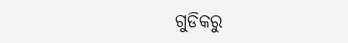ଗୁଡିକରୁ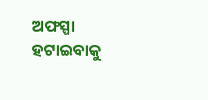ଅଫସ୍ପା ହଟାଇବାକୁ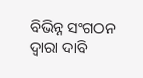ବିଭିନ୍ନ ସଂଗଠନ ଦ୍ୱାରା ଦାବି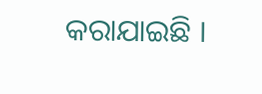କରାଯାଇଛି ।